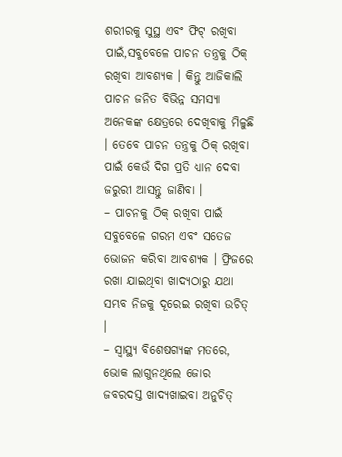ଶରୀରକୁ ସୁସ୍ଥ ଏବଂ ଫିଟ୍ ରଖିବା ପାଇଁ,ସବୁବେଳେ ପାଚନ ତନ୍ତ୍ରକୁ ଠିକ୍ ରଖିବା ଆବଶ୍ୟକ । କିନ୍ତୁ ଆଜିକାଲି ପାଚନ ଜନିତ ବିଭିନ୍ନ ସମସ୍ୟା ଅନେକଙ୍କ କ୍ଷେତ୍ରରେ ଦେଖିବାକୁ ମିଳୁଛି । ତେବେ ପାଚନ ତନ୍ତ୍ରକୁ ଠିକ୍ ରଖିବା ପାଇଁ କେଉଁ ଦିଗ ପ୍ରତି ଧ୍ୟାନ ଦେବା ଜରୁରୀ ଆସନ୍ତୁ ଜାଣିବା ।
– ପାଚନକୁ ଠିକ୍ ରଖିବା ପାଇଁ ସବୁବେଳେ ଗରମ ଏବଂ ସତେଜ ଭୋଜନ କରିବା ଆବଶ୍ୟକ । ଫ୍ରିଜରେ ରଖା ଯାଇଥିବା ଖାଦ୍ୟଠାରୁ ଯଥା ସମ୍ଭବ ନିଜକୁ ଦୂରେଇ ରଖିବା ଉଚିତ୍ ।
– ସ୍ୱାସ୍ଥ୍ୟ ବିଶେଷଗ୍ୟଙ୍କ ମତରେ, ଭୋକ ଲାଗୁନଥିଲେ ଜୋର ଜବରଦସ୍ତ ଖାଦ୍ୟଖାଇବା ଅନୁଚିତ୍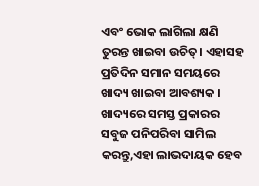ଏବଂ ଭୋକ ଲାଗିଲା କ୍ଷଣି ତୁରନ୍ତ ଖାଇବା ଉଚିତ୍। ଏହାସହ ପ୍ରତିଦିନ ସମାନ ସମୟରେ ଖାଦ୍ୟ ଖାଇବା ଆବଶ୍ୟକ । ଖାଦ୍ୟରେ ସମସ୍ତ ପ୍ରକାରର ସବୁଜ ପନିପରିବା ସାମିଲ କରନ୍ତୁ,ଏହା ଲାଭଦାୟକ ହେବ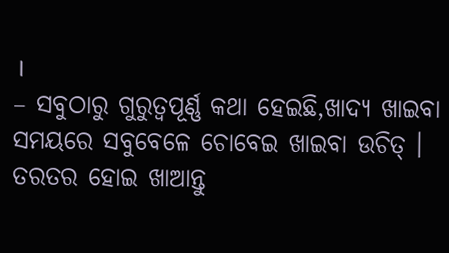।
– ସବୁଠାରୁ ଗୁରୁତ୍ୱପୂର୍ଣ୍ଣ କଥା ହେଇଛି,ଖାଦ୍ୟ ଖାଇବା ସମୟରେ ସବୁବେଳେ ଚୋବେଇ ଖାଇବା ଉଚିତ୍ । ତରତର ହୋଇ ଖାଆନ୍ତୁ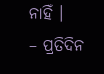ନାହିଁ ।
– ପ୍ରତିଦିନ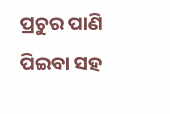ପ୍ରଚୁର ପାଣି ପିଇବା ସହ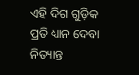ଏହି ଦିଗ ଗୁଡ଼ିକ ପ୍ରତି ଧ୍ୟାନ ଦେବା ନିତ୍ୟାନ୍ତ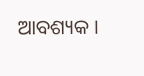ଆବଶ୍ୟକ ।